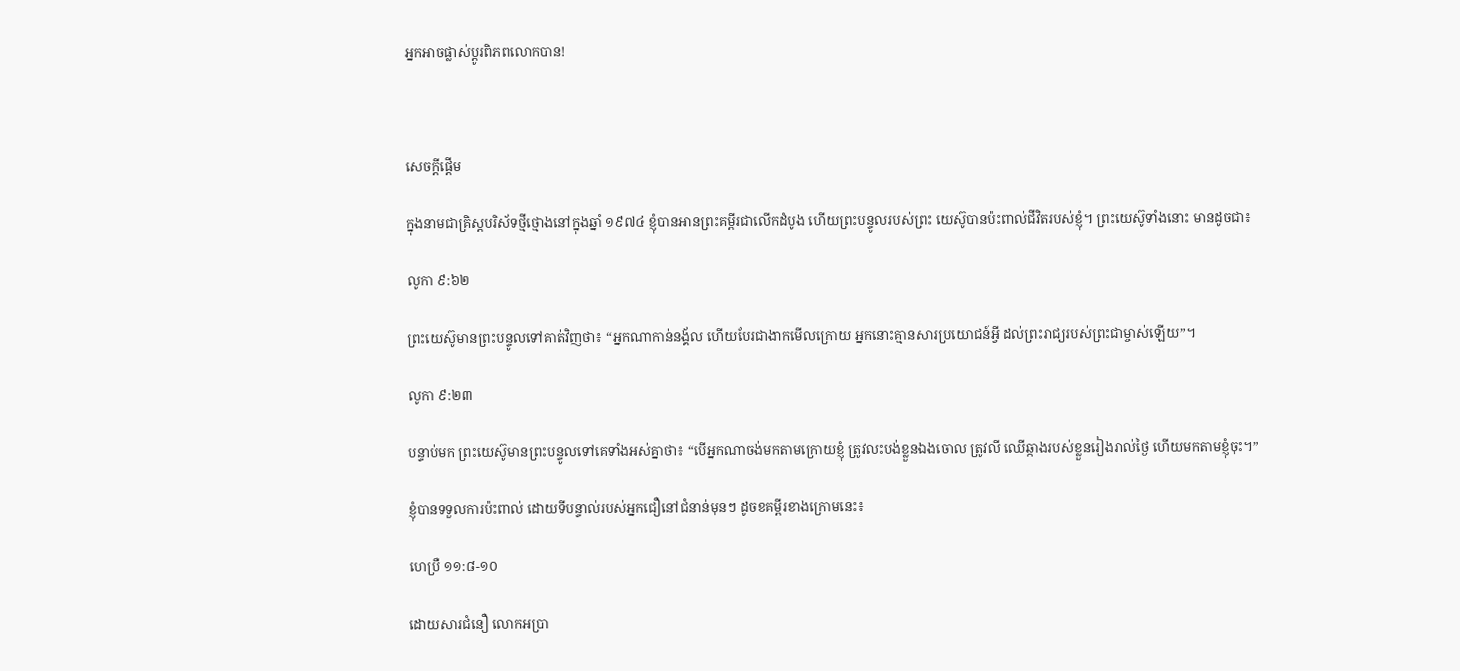អ្នកអាចផ្លាស់ប្តូរពិភពលោកបាន!



សេចក្តីផ្តើម

ក្នុងនាមជាគ្រិស្តបរិស័ទថ្មីថ្មោងនៅក្នុងឆ្នាំ ១៩៧៤ ខ្ញុំបានអានព្រះគម្ពីរជាលើកដំបូង ហើយព្រះបន្ទូលរបស់ព្រះ យេស៊ូបានប៉ះពាល់ជីវិតរបស់ខ្ញុំ។ ព្រះយេស៊ូទាំងនោះ មានដូចជា៖

លូកា ៩:៦២

ព្រះយេស៊ូមានព្រះបន្ទូលទៅគាត់វិញថា៖ “អ្នកណាកាន់នង្គ័ល ហើយបែរជាងាកមើលក្រោយ អ្នកនោះគ្មានសារប្រយោជន៍អ្វី ដល់ព្រះរាជ្យរបស់ព្រះជាម្ចាស់ឡើយ”។

លូកា ៩:២៣

បន្ទាប់មក ព្រះយេស៊ូមានព្រះបន្ទូលទៅគេទាំងអស់គ្នាថា៖ “បើអ្នកណាចង់មកតាមក្រោយខ្ញុំ ត្រូវលះបង់ខ្លួនឯងចោល ត្រូវលី ឈើឆ្កាងរបស់ខ្លួនរៀងរាល់ថ្ងៃ ហើយមកតាមខ្ញុំចុះ។”

ខ្ញុំបានទទួលការប៉ះពាល់ ដោយទីបន្ទាល់របស់អ្នកជឿនៅជំនាន់មុនៗ ដូចខគម្ពីរខាងក្រោមនេះ៖

ហេប្រឺ ១១:៨-១០

ដោយសារជំនឿ លោកអប្រា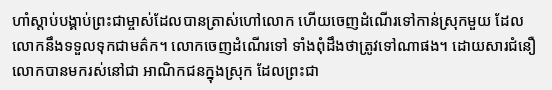ហាំស្តាប់បង្គាប់ព្រះជាម្ចាស់ដែលបានត្រាស់ហៅលោក ហើយចេញដំណើរទៅកាន់ស្រុកមួយ ដែល លោកនឹងទទួលទុកជាមត៌ក។ លោកចេញដំណើរទៅ ទាំងពុំដឹងថាត្រូវទៅណាផង។ ដោយសារជំនឿ លោកបានមករស់នៅជា អាណិកជនក្នុងស្រុក ដែលព្រះជា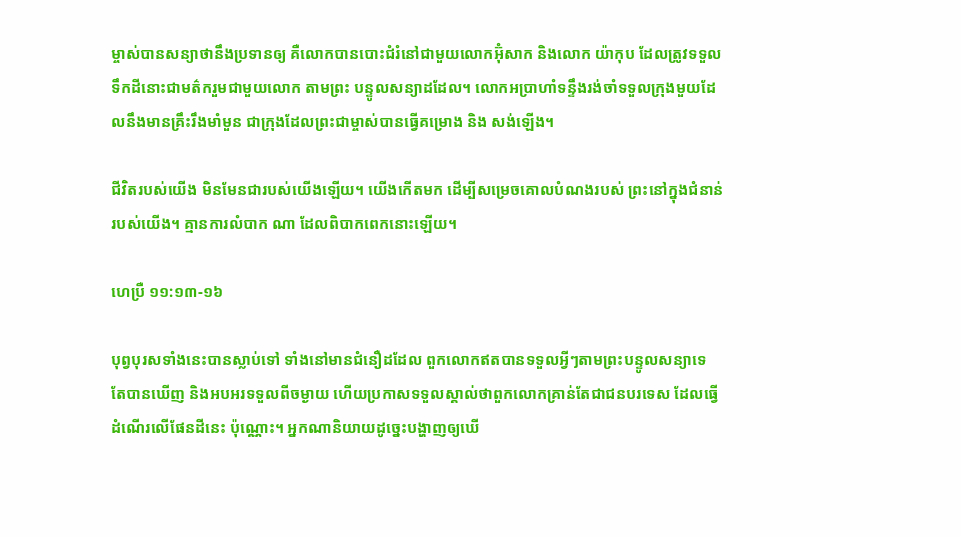ម្ចាស់បានសន្យាថានឹងប្រទានឲ្យ គឺលោកបានបោះជំរំនៅជាមួយលោកអ៊ុំសាក និងលោក យ៉ាកុប ដែលត្រូវទទួលទឹកដីនោះជាមត៌ករួមជាមួយលោក តាមព្រះ បន្ទូលសន្យាដដែល។ លោកអប្រាហាំទន្ទឹងរង់ចាំទទួលក្រុងមួយដែលនឹងមានគ្រឹះរឹងមាំមួន ជាក្រុងដែលព្រះជាម្ចាស់បានធ្វើគម្រោង និង សង់ឡើង។

ជីវិតរបស់យើង មិនមែនជារបស់យើងឡើយ។ យើងកើតមក ដើម្បីសម្រេចគោលបំណងរបស់ ព្រះនៅក្នុងជំនាន់របស់យើង។ គ្មានការលំបាក ណា ដែលពិបាកពេកនោះឡើយ។

ហេប្រឺ ១១:១៣-១៦

បុព្វបុរសទាំងនេះបានស្លាប់ទៅ ទាំងនៅមានជំនឿដដែល ពួកលោកឥតបានទទួលអ្វីៗតាមព្រះបន្ទូលសន្យាទេ តែបានឃើញ និងអបអរទទួលពីចម្ងាយ ហើយប្រកាសទទួលស្គាល់ថាពួកលោកគ្រាន់តែជាជនបរទេស ដែលធ្វើដំណើរលើផែនដីនេះ ប៉ុណ្ណោះ។ អ្នកណានិយាយដូច្នេះបង្ហាញឲ្យឃើ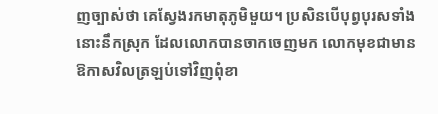ញច្បាស់ថា គេស្វែងរកមាតុភូមិមួយ។ ប្រសិនបើបុព្វបុរសទាំងនោះនឹកស្រុក ដែលលោកបានចាកចេញមក លោកមុខជាមានឱកាសវិលត្រឡប់ទៅវិញពុំខា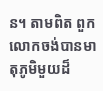ន។ តាមពិត ពួកលោកចង់បានមាតុភូមិមួយដ៏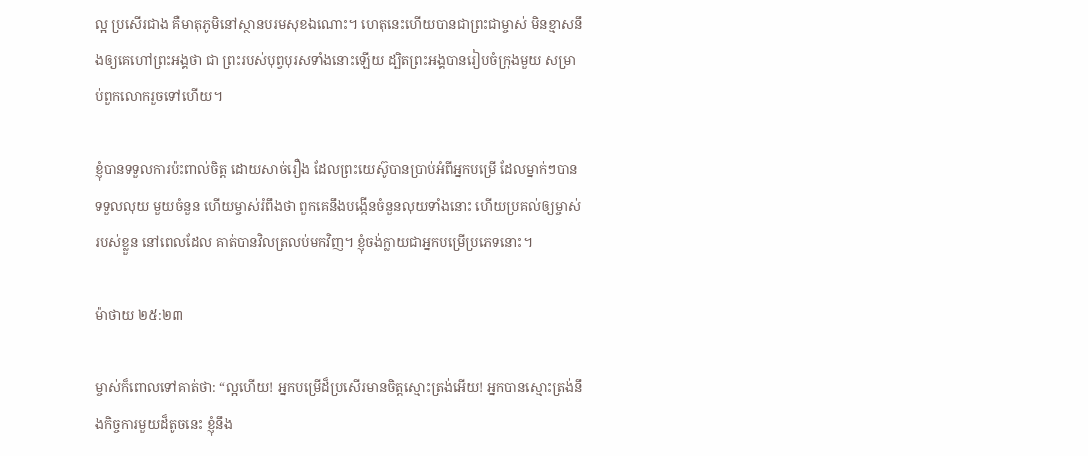ល្អ ប្រសើរជាង គឺមាតុភូមិនៅស្ថានបរមសុខឯណោះ។ ហេតុនេះហើយបានជាព្រះជាម្ចាស់ មិនខ្មាសនឹងឲ្យគេហៅព្រះអង្គថា ជា ព្រះរបស់បុព្វបុរសទាំងនោះឡើយ ដ្បិតព្រះអង្គបានរៀបចំក្រុងមួយ សម្រាប់ពួកលោករួចទៅហើយ។

ខ្ញុំបានទទួលការប៉ះពាល់ចិត្ត ដោយសាច់រឿង ដែលព្រះយេស៊ូបានប្រាប់អំពីអ្នកបម្រើ ដែលម្នាក់ៗបានទទួលលុយ មួយចំនួន ហើយម្ចាស់រំពឹងថា ពួកគេនឹងបង្កើនចំនួនលុយទាំងនោះ ហើយប្រគល់ឲ្យម្ចាស់របស់ខ្លួន នៅពេលដែល គាត់បានវិលត្រលប់មកវិញ។ ខ្ញុំចង់ក្លាយជាអ្នកបម្រើប្រភេទនោះ។

ម៉ាថាយ ២៥:២៣

ម្ចាស់ក៏ពោលទៅគាត់ថា: “ល្អហើយ! អ្នកបម្រើដ៏ប្រសើរមានចិត្តស្មោះត្រង់អើយ! អ្នកបានស្មោះត្រង់នឹងកិច្ចការមួយដ៏តូចនេះ ខ្ញុំនឹង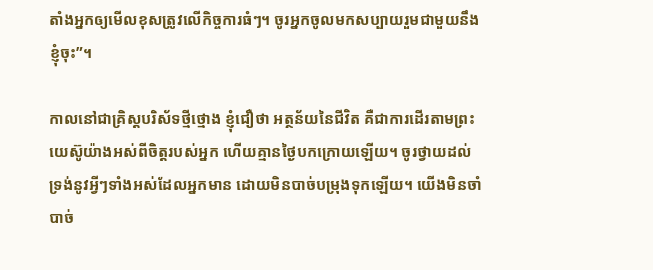តាំងអ្នកឲ្យមើលខុសត្រូវលើកិច្ចការធំៗ។ ចូរអ្នកចូលមកសប្បាយរួមជាមួយនឹងខ្ញុំចុះ”។

កាលនៅជាគ្រិស្តបរិស័ទថ្មីថ្មោង ខ្ញុំជឿថា អត្ថន័យនៃជីវិត គឺជាការដើរតាមព្រះយេស៊ូយ៉ាងអស់ពីចិត្តរបស់អ្នក ហើយគ្មានថ្ងៃបកក្រោយឡើយ។ ចូរថ្វាយដល់ទ្រង់នូវអ្វីៗទាំងអស់ដែលអ្នកមាន ដោយមិនបាច់បម្រុងទុកឡើយ។ យើងមិនចាំបាច់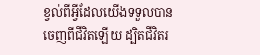ខ្វល់ពីអ្វីដែលយើងទទួលបានចេញពីជីវិតឡើយ ដ្បិតជីវិតរ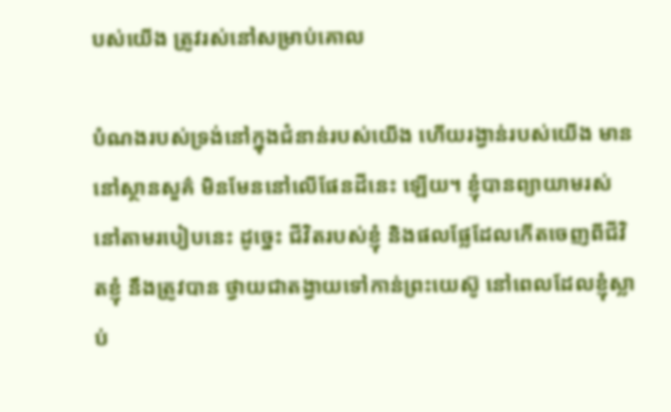បស់យើង ត្រូវរស់នៅសម្រាប់គោល

បំណងរបស់ទ្រង់នៅក្នុងជំនាន់របស់យើង ហើយរង្វាន់របស់យើង មាននៅស្ថានសួគ៌ មិនមែននៅលើផែនដីនេះ ឡើយ។ ខ្ញុំបានព្យាយាមរស់នៅតាមរបៀបនេះ ដូច្នេះ ជីវិតរបស់ខ្ញុំ និងផលផ្លែដែលកើតចេញពីជីវិតខ្ញុំ នឹងត្រូវបាន ថ្វាយជាតង្វាយទៅកាន់ព្រះយេស៊ូ នៅពេលដែលខ្ញុំស្លាប់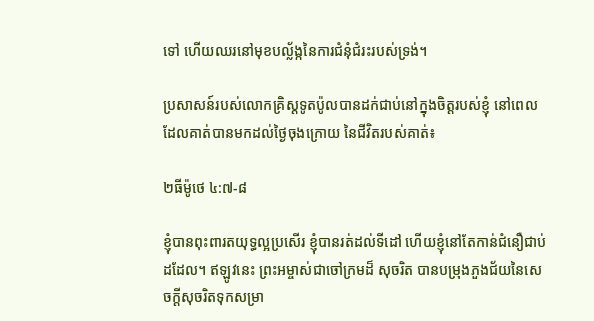ទៅ ហើយឈរនៅមុខបល្ល័ង្កនៃការជំនុំជំរះរបស់ទ្រង់។

ប្រសាសន៍របស់លោកគ្រិស្តទូតប៉ូលបានដក់ជាប់នៅក្នុងចិត្តរបស់ខ្ញុំ នៅពេលដែលគាត់បានមកដល់ថ្ងៃចុងក្រោយ នៃជីវិតរបស់គាត់៖

២ធីម៉ូថេ ៤:៧-៨

ខ្ញុំបានពុះពារតយុទ្ធល្អប្រសើរ ខ្ញុំបានរត់ដល់ទីដៅ ហើយខ្ញុំនៅតែកាន់ជំនឿជាប់ដដែល។ ឥឡូវនេះ ព្រះអម្ចាស់ជាចៅក្រមដ៏ សុចរិត បានបម្រុងភួងជ័យនៃសេចក្តីសុចរិតទុកសម្រា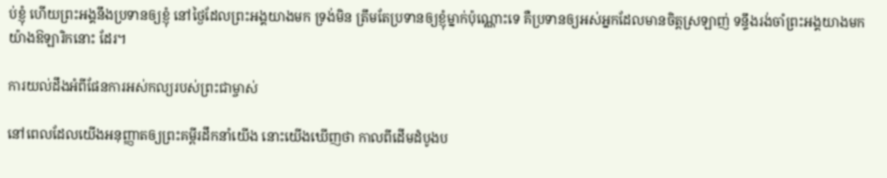ប់ខ្ញុំ ហើយព្រះអង្គនឹងប្រទានឲ្យខ្ញុំ នៅថ្ងៃដែលព្រះអង្គយាងមក ទ្រង់មិន ត្រឹមតែប្រទានឲ្យខ្ញុំម្នាក់ប៉ុណ្ណោះទេ គឺប្រទានឲ្យអស់អ្នកដែលមានចិត្តស្រឡាញ់ ទន្ទឹងរង់ចាំព្រះអង្គយាងមកយ៉ាងឱឡារិកនោះ ដែរ។

ការយល់ដឹងអំពីផែនការអស់កល្យរបស់ព្រះជាម្ចាស់

នៅពេលដែលយើងអនុញ្ញាតឲ្យព្រះគម្ពីរដឹកនាំយើង នោះយើងឃើញថា កាលពីដើមដំបូងប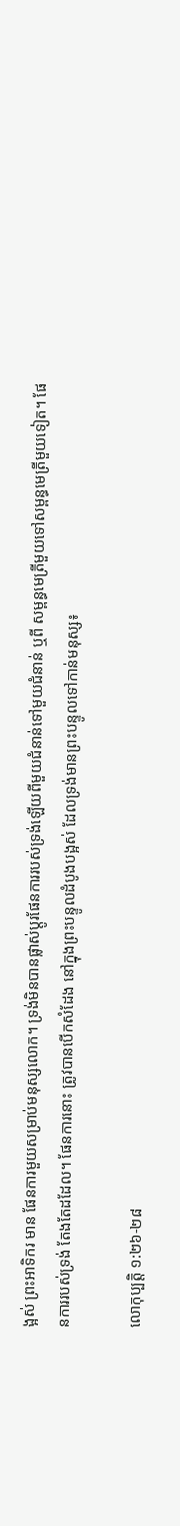ង្អស់ ព្រះអាទិករ មាន ផែនការមួយសម្រាប់មនុស្សលោក។ ទ្រង់មិនបានផ្លាស់ប្តូរផែនការរបស់ទ្រង់ឡើយពីមួយជំនាន់ទៅមួយជំនាន់ ឬពី សម្ពន្ធមេត្រីមួយទៅសម្ពន្ធមេត្រីមួយទៀត។ ផែនការរបស់ទ្រង់ តែងតែដដែល។ ផែនការនោះ ត្រូវបានបើកសំដែង នៅក្នុងព្រះបន្ទូលដំបូងបង្អស់ ដែលទ្រង់មានព្រះបន្ទូលទៅកាន់មនុស្ស៖

លោកុប្បត្តិ ១:២៦-២៨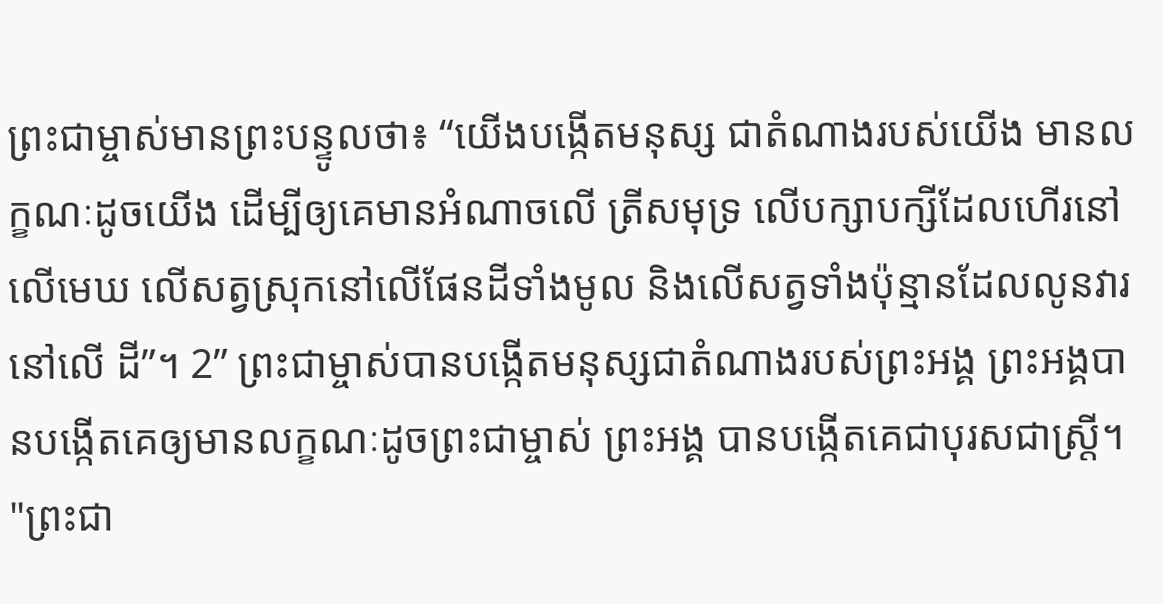ព្រះជាម្ចាស់មានព្រះបន្ទូលថា៖ “យើងបង្កើតមនុស្ស ជាតំណាងរបស់យើង មានលក្ខណៈដូចយើង ដើម្បីឲ្យគេមានអំណាចលើ ត្រីសមុទ្រ លើបក្សាបក្សីដែលហើរនៅលើមេឃ លើសត្វស្រុកនៅលើផែនដីទាំងមូល និងលើសត្វទាំងប៉ុន្មានដែលលូនវារនៅលើ ដី”។ 2” ព្រះជាម្ចាស់បានបង្កើតមនុស្សជាតំណាងរបស់ព្រះអង្គ ព្រះអង្គបានបង្កើតគេឲ្យមានលក្ខណៈដូចព្រះជាម្ចាស់ ព្រះអង្គ បានបង្កើតគេជាបុរសជាស្ត្រី។ "ព្រះជា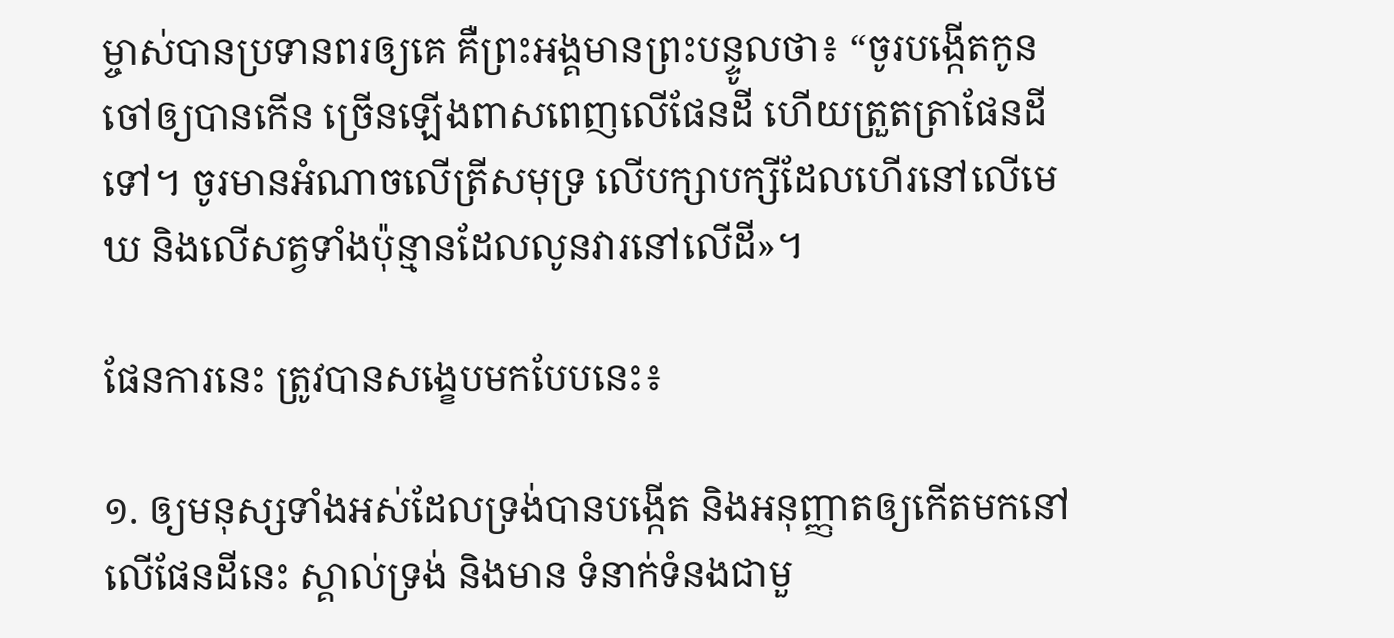ម្ចាស់បានប្រទានពរឲ្យគេ គឺព្រះអង្គមានព្រះបន្ទូលថា៖ “ចូរបង្កើតកូនចៅឲ្យបានកើន ច្រើនឡើងពាសពេញលើផែនដី ហើយត្រួតត្រាផែនដីទៅ។ ចូរមានអំណាចលើត្រីសមុទ្រ លើបក្សាបក្សីដែលហើរនៅលើមេឃ និងលើសត្វទាំងប៉ុន្មានដែលលូនវារនៅលើដី»។

ផែនការនេះ ត្រូវបានសង្ខេបមកបែបនេះ៖

១. ឲ្យមនុស្សទាំងអស់ដែលទ្រង់បានបង្កើត និងអនុញ្ញាតឲ្យកើតមកនៅលើផែនដីនេះ ស្គាល់ទ្រង់ និងមាន ទំនាក់ទំនងជាមួ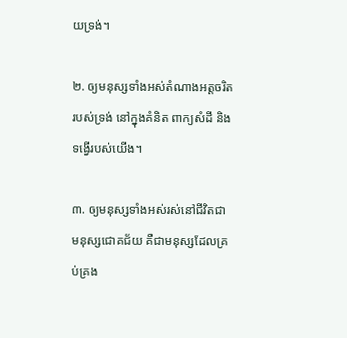យទ្រង់។

២. ឲ្យមនុស្សទាំងអស់តំណាងអត្តចរិតរបស់ទ្រង់ នៅក្នុងគំនិត ពាក្យសំដី និងទង្វើរបស់យើង។

៣. ឲ្យមនុស្សទាំងអស់រស់នៅជីវិតជាមនុស្សជោគជ័យ គឺជាមនុស្សដែលគ្រប់គ្រង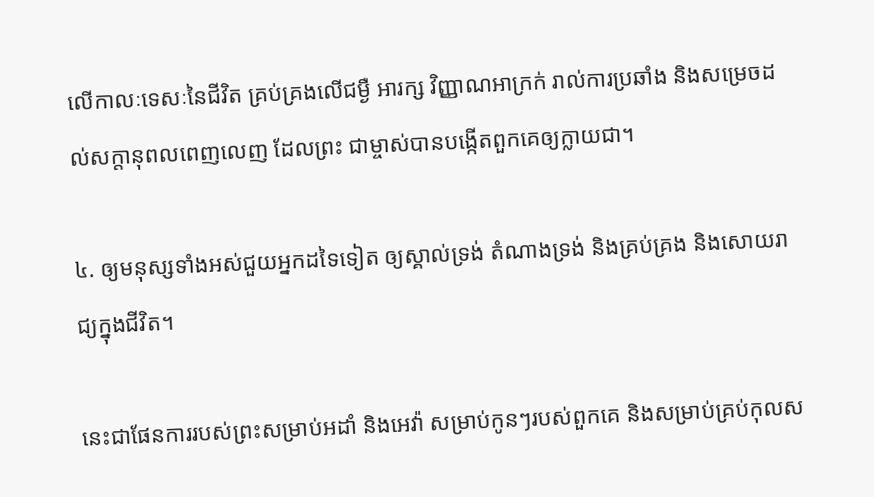លើកាលៈទេសៈនៃជីវិត គ្រប់គ្រងលើជម្ងឺ អារក្ស វិញ្ញាណអាក្រក់ រាល់ការប្រឆាំង និងសម្រេចដល់សក្តានុពលពេញលេញ ដែលព្រះ ជាម្ចាស់បានបង្កើតពួកគេឲ្យក្លាយជា។

៤. ឲ្យមនុស្សទាំងអស់ជួយអ្នកដទៃទៀត ឲ្យស្គាល់ទ្រង់ តំណាងទ្រង់ និងគ្រប់គ្រង និងសោយរាជ្យក្នុងជីវិត។

នេះជាផែនការរបស់ព្រះសម្រាប់អដាំ និងអេវ៉ា សម្រាប់កូនៗរបស់ពួកគេ និងសម្រាប់គ្រប់កុលស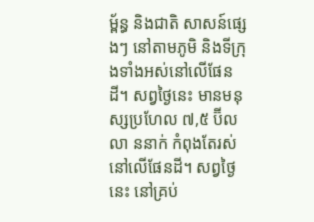ម្ព័ន្ធ និងជាតិ សាសន៍ផ្សេងៗ នៅតាមភូមិ និងទីក្រុងទាំងអស់នៅលើផែនដី។ សព្វថ្ងៃនេះ មានមនុស្សប្រហែល ៧,៥ ប៊ីលលា ននាក់ កំពុងតែរស់នៅលើផែនដី។ សព្វថ្ងៃនេះ នៅគ្រប់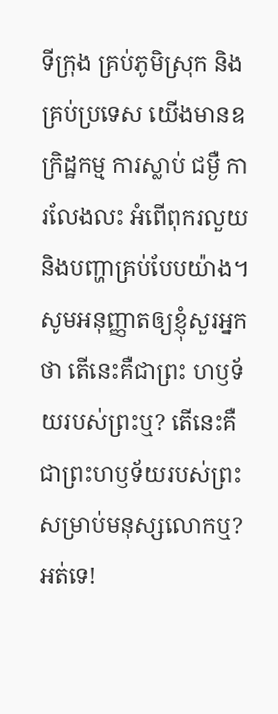ទីក្រុង គ្រប់ភូមិស្រុក និងគ្រប់ប្រទេស យើងមានឧក្រិដ្ឋកម្ម ការស្លាប់ ជម្ងឺ ការលែងលះ អំពើពុករលួយ និងបញ្ហាគ្រប់បែបយ៉ាង។ សូមអនុញ្ញាតឲ្យខ្ញុំសួរអ្នកថា តើនេះគឺជាព្រះ ហឫទ័យរបស់ព្រះឬ? តើនេះគឺជាព្រះហឫទ័យរបស់ព្រះសម្រាប់មនុស្សលោកឬ? អត់ទេ!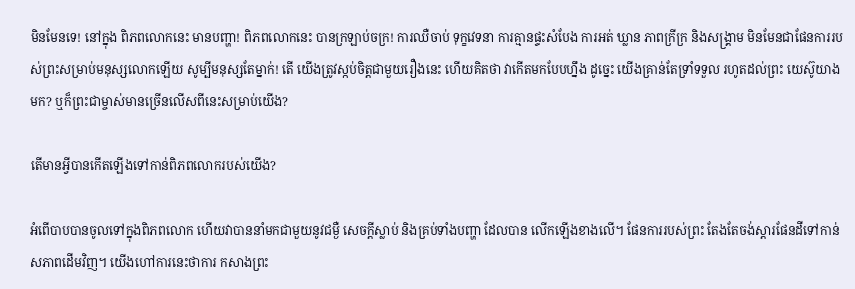មិនមែនទេ! នៅក្នុង ពិភពលោកនេះ មានបញ្ហា! ពិភពលោកនេះ បានក្រឡាប់ចក្រ! ការឈឺចាប់ ទុក្ខវេទនា ការគ្មានផ្ទះសំបែង ការអត់ ឃ្លាន ភាពក្រីក្រ និងសង្គ្រាម មិនមែនជាផែនការរបស់ព្រះសម្រាប់មនុស្សលោកឡើយ សូម្បីមនុស្សតែម្នាក់! តើ យើងត្រូវស្កប់ចិត្តជាមួយរឿងនេះ ហើយគិតថា វាកើតមកបែបហ្នឹង ដូច្នេះ យើងគ្រាន់តែទ្រាំទទួល រហូតដល់ព្រះ យេស៊ូយាងមក? ឬក៏ព្រះជាម្ចាស់មានច្រើនលើសពីនេះសម្រាប់យើង?

តើមានអ្វីបានកើតឡើងទៅកាន់ពិភពលោករបស់យើង?

អំពើបាបបានចូលទៅក្នុងពិភពលោក ហើយវាបាននាំមកជាមួយនូវជម្ងឺ សេចក្តីស្លាប់ និងគ្រប់ទាំងបញ្ហា ដែលបាន លើកឡើងខាងលើ។ ផែនការរបស់ព្រះ តែងតែចង់ស្ដារផែនដីទៅកាន់សភាពដើមវិញ។ យើងហៅការនេះថាការ កសាងព្រះ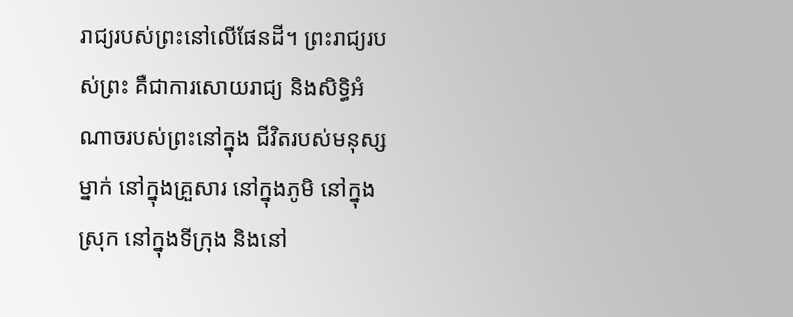រាជ្យរបស់ព្រះនៅលើផែនដី។ ព្រះរាជ្យរបស់ព្រះ គឺជាការសោយរាជ្យ និងសិទ្ធិអំណាចរបស់ព្រះនៅក្នុង ជីវិតរបស់មនុស្សម្នាក់ នៅក្នុងគ្រួសារ នៅក្នុងភូមិ នៅក្នុងស្រុក នៅក្នុងទីក្រុង និងនៅ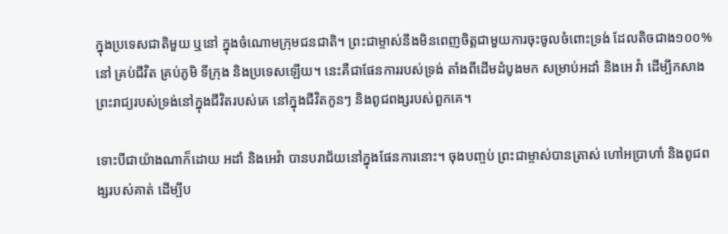ក្នុងប្រទេសជាតិមួយ ឬនៅ ក្នុងចំណោមក្រុមជនជាតិ។ ព្រះជាម្ចាស់នឹងមិនពេញចិត្តជាមួយការចុះចូលចំពោះទ្រង់ ដែលតិចជាង១០០%នៅ គ្រប់ជីវិត គ្រប់ភូមិ ទីក្រុង និងប្រទេសឡើយ។ នេះគឺជាផែនការរបស់ទ្រង់ តាំងពីដើមដំបូងមក សម្រាប់អដាំ និងអេ វ៉ា ដើម្បីកសាងព្រះរាជ្យរបស់ទ្រង់នៅក្នុងជីវិតរបស់គេ នៅក្នុងជីវិតកូនៗ និងពូជពង្សរបស់ពួកគេ។

ទោះបីជាយ៉ាងណាក៏ដោយ អដាំ និងអេវ៉ា បានបរាជ័យនៅក្នុងផែនការនោះ។ ចុងបញ្ចប់ ព្រះជាម្ចាស់បានត្រាស់ ហៅអប្រាហាំ និងពូជពង្សរបស់គាត់ ដើម្បីប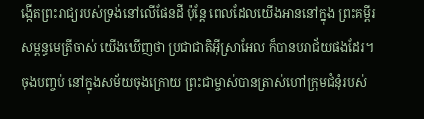ង្កើតព្រះរាជ្យរបស់ទ្រង់នៅលើផែនដី ប៉ុន្តែ ពេលដែលយើងអាននៅក្នុង ព្រះគម្ពីរសម្ពន្ធមេត្រីចាស់ យើងឃើញថា ប្រជាជាតិអ៊ីស្រាអែល ក៏បានបរាជ័យផងដែរ។ ចុងបញ្ចប់ នៅក្នុងសម័យចុងក្រោយ ព្រះជាម្ចាស់បានត្រាស់ហៅក្រុមជំនុំរបស់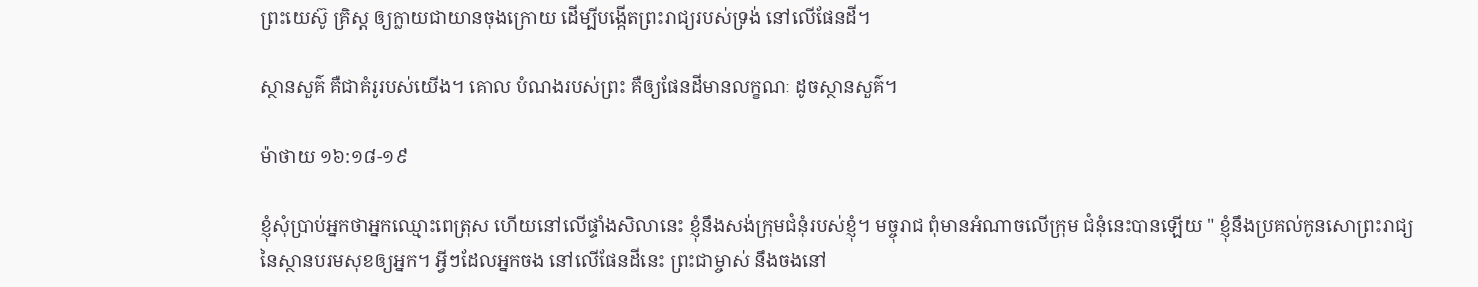ព្រះយេស៊ូ គ្រិស្ត ឲ្យក្លាយជាយានចុងក្រោយ ដើម្បីបង្កើតព្រះរាជ្យរបស់ទ្រង់ នៅលើផែនដី។

ស្ថានសួគ៌ គឺជាគំរូរបស់យើង។ គោល បំណងរបស់ព្រះ គឺឲ្យផែនដីមានលក្ខណៈ ដូចស្ថានសួគ៌។

ម៉ាថាយ ១៦:១៨-១៩

ខ្ញុំសុំប្រាប់អ្នកថាអ្នកឈ្មោះពេត្រុស ហើយនៅលើផ្ទាំងសិលានេះ ខ្ញុំនឹងសង់ក្រុមជំនុំរបស់ខ្ញុំ។ មច្ចុរាជ ពុំមានអំណាចលើក្រុម ជំនុំនេះបានឡើយ " ខ្ញុំនឹងប្រគល់កូនសោព្រះរាជ្យនៃស្ថានបរមសុខឲ្យអ្នក។ អ្វីៗដែលអ្នកចង នៅលើផែនដីនេះ ព្រះជាម្ចាស់ នឹងចងនៅ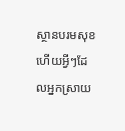ស្ថានបរមសុខ ហើយអ្វីៗដែលអ្នកស្រាយ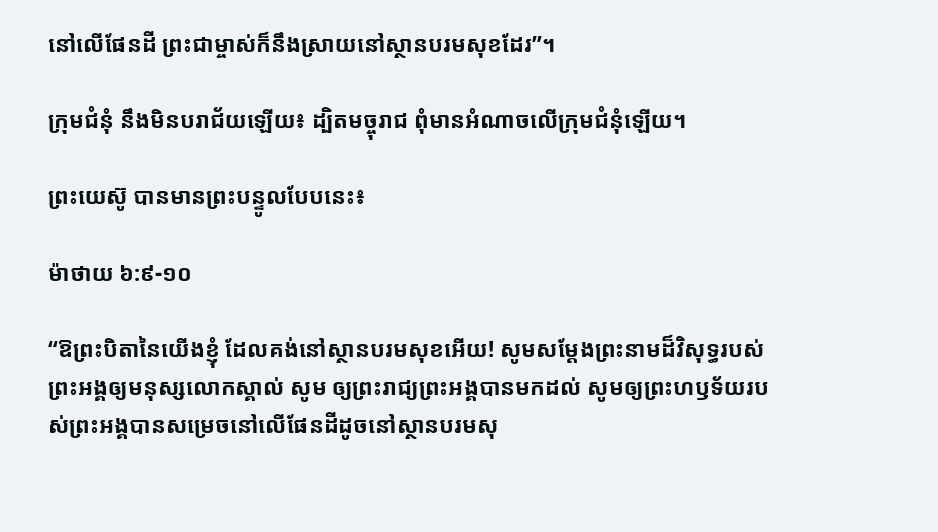នៅលើផែនដី ព្រះជាម្ចាស់ក៏នឹងស្រាយនៅស្ថានបរមសុខដែរ”។

ក្រុមជំនុំ នឹងមិនបរាជ័យឡើយ៖ ដ្បិតមច្ចុរាជ ពុំមានអំណាចលើក្រុមជំនុំឡើយ។

ព្រះយេស៊ូ បានមានព្រះបន្ទូលបែបនេះ៖

ម៉ាថាយ ៦:៩-១០

“ឱព្រះបិតានៃយើងខ្ញុំ ដែលគង់នៅស្ថានបរមសុខអើយ! សូមសម្តែងព្រះនាមដ៏វិសុទ្ធរបស់ព្រះអង្គឲ្យមនុស្សលោកស្គាល់ សូម ឲ្យព្រះរាជ្យព្រះអង្គបានមកដល់ សូមឲ្យព្រះហឫទ័យរបស់ព្រះអង្គបានសម្រេចនៅលើផែនដីដូចនៅស្ថានបរមសុ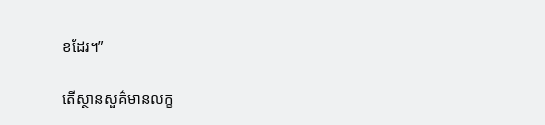ខដែរ។”

តើស្ថានសួគ៌មានលក្ខ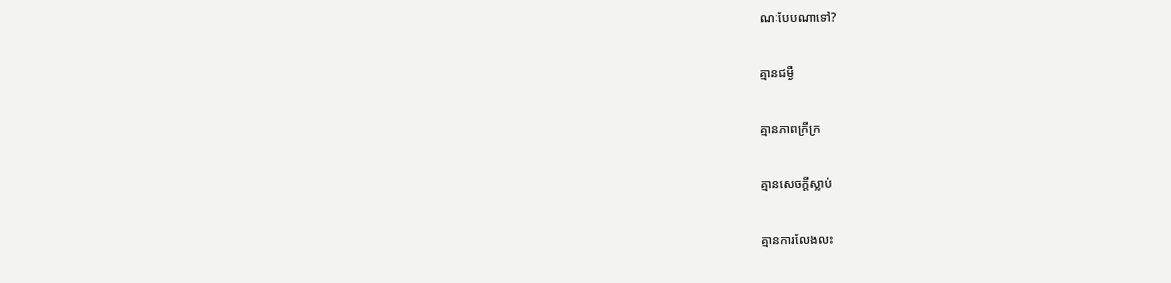ណៈបែបណាទៅ?

គ្មានជម្ងឺ

គ្មានភាពក្រីក្រ

គ្មានសេចក្តីស្លាប់

គ្មានការលែងលះ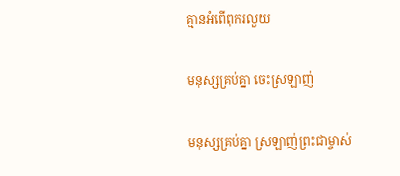គ្មានអំពើពុករលួយ

មនុស្សគ្រប់គ្នា ចេះស្រឡាញ់

មនុស្សគ្រប់គ្នា ស្រឡាញ់ព្រះជាម្ចាស់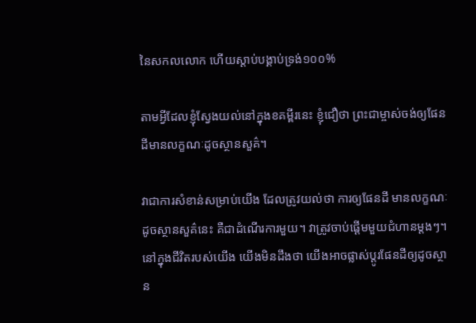នៃសកលលោក ហើយស្តាប់បង្គាប់ទ្រង់១០០%

តាមអ្វីដែលខ្ញុំស្វែងយល់នៅក្នុងខគម្ពីរនេះ ខ្ញុំជឿថា ព្រះជាម្ចាស់ចង់ឲ្យផែនដីមានលក្ខណៈដូចស្ថានសួគ៌។

វាជាការសំខាន់សម្រាប់យើង ដែលត្រូវយល់ថា ការឲ្យផែនដី មានលក្ខណៈដូចស្ថានសួគ៌នេះ គឺជាដំណើរការមួយ។ វាត្រូវចាប់ផ្តើមមួយជំហានម្តងៗ។ នៅក្នុងជីវិតរបស់យើង យើងមិនដឹងថា យើងអាចផ្លាស់ប្តូរផែនដីឲ្យដូចស្ថាន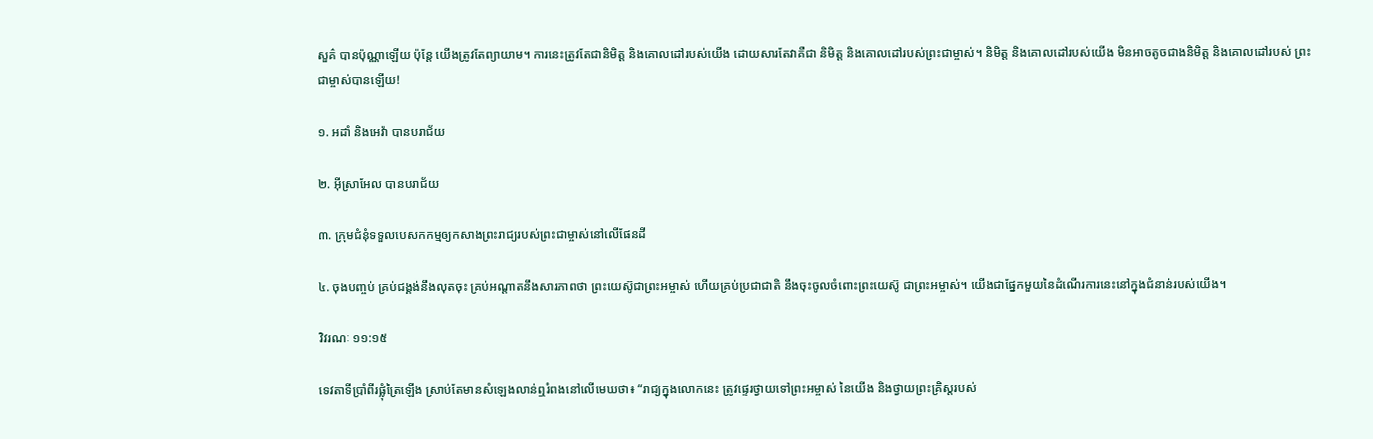សួគ៌ បានប៉ុណ្ណាឡើយ ប៉ុន្តែ យើងត្រូវតែព្យាយាម។ ការនេះត្រូវតែជានិមិត្ត និងគោលដៅរបស់យើង ដោយសារតែវាគឺជា និមិត្ត និងគោលដៅរបស់ព្រះជាម្ចាស់។ និមិត្ត និងគោលដៅរបស់យើង មិនអាចតូចជាងនិមិត្ត និងគោលដៅរបស់ ព្រះជាម្ចាស់បានឡើយ!

១. អដាំ និងអេវ៉ា បានបរាជ័យ

២. អ៊ីស្រាអែល បានបរាជ័យ

៣. ក្រុមជំនុំទទួលបេសកកម្មឲ្យកសាងព្រះរាជ្យរបស់ព្រះជាម្ចាស់នៅលើផែនដី

៤. ចុងបញ្ចប់ គ្រប់ជង្គង់នឹងលុតចុះ គ្រប់អណ្តាតនឹងសារភាពថា ព្រះយេស៊ូជាព្រះអម្ចាស់ ហើយគ្រប់ប្រជាជាតិ នឹងចុះចូលចំពោះព្រះយេស៊ូ ជាព្រះអម្ចាស់។ យើងជាផ្នែកមួយនៃដំណើរការនេះនៅក្នុងជំនាន់របស់យើង។

វិវរណៈ ១១:១៥

ទេវតាទីប្រាំពីរផ្លុំត្រៃឡើង ស្រាប់តែមានសំឡេងលាន់ឮរំពងនៅលើមេឃថា៖ “រាជ្យក្នុងលោកនេះ ត្រូវផ្ទេរថ្វាយទៅព្រះអម្ចាស់ នៃយើង និងថ្វាយព្រះគ្រិស្តរបស់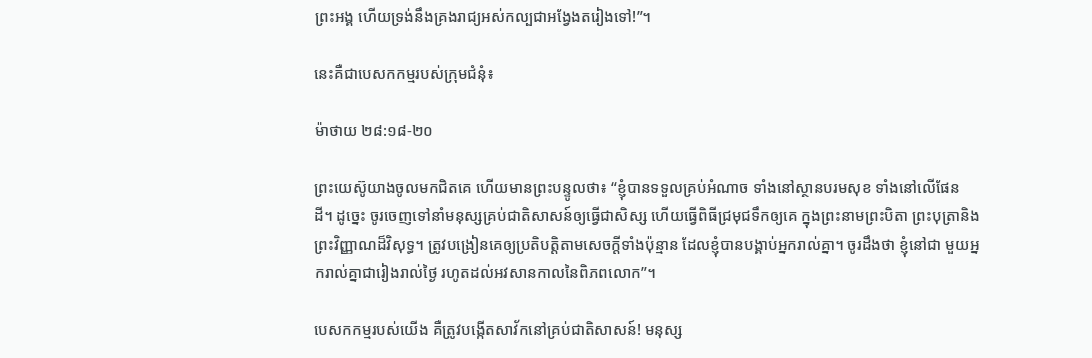ព្រះអង្គ ហើយទ្រង់នឹងគ្រងរាជ្យអស់កល្បជាអង្វែងតរៀងទៅ!”។

នេះគឺជាបេសកកម្មរបស់ក្រុមជំនុំ៖

ម៉ាថាយ ២៨:១៨-២០

ព្រះយេស៊ូយាងចូលមកជិតគេ ហើយមានព្រះបន្ទូលថា៖ “ខ្ញុំបានទទួលគ្រប់អំណាច ទាំងនៅស្ថានបរមសុខ ទាំងនៅលើផែន ដី។ ដូច្នេះ ចូរចេញទៅនាំមនុស្សគ្រប់ជាតិសាសន៍ឲ្យធ្វើជាសិស្ស ហើយធ្វើពិធីជ្រមុជទឹកឲ្យគេ ក្នុងព្រះនាមព្រះបិតា ព្រះបុត្រានិងព្រះវិញ្ញាណដ៏វិសុទ្ធ។ ត្រូវបង្រៀនគេឲ្យប្រតិបត្តិតាមសេចក្តីទាំងប៉ុន្មាន ដែលខ្ញុំបានបង្គាប់អ្នករាល់គ្នា។ ចូរដឹងថា ខ្ញុំនៅជា មួយអ្នករាល់គ្នាជារៀងរាល់ថ្ងៃ រហូតដល់អវសានកាលនៃពិភពលោក”។

បេសកកម្មរបស់យើង គឺត្រូវបង្កើតសាវ័កនៅគ្រប់ជាតិសាសន៍! មនុស្ស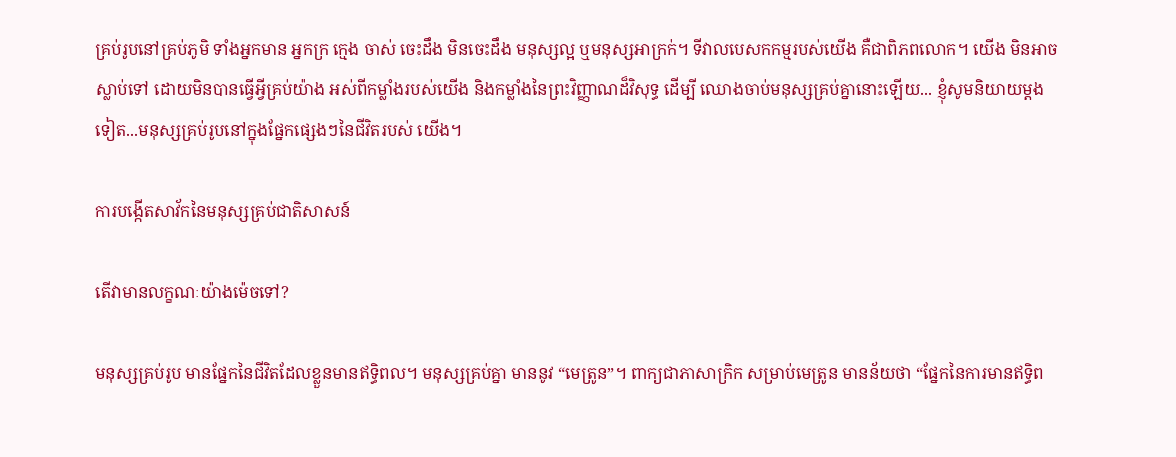គ្រប់រូបនៅគ្រប់ភូមិ ទាំងអ្នកមាន អ្នកក្រ ក្មេង ចាស់ ចេះដឹង មិនចេះដឹង មនុស្សល្អ ឬមនុស្សអាក្រក់។ ទីវាលបេសកកម្មរបស់យើង គឺជាពិភពលោក។ យើង មិនអាចស្លាប់ទៅ ដោយមិនបានធ្វើអ្វីគ្រប់យ៉ាង អស់ពីកម្លាំងរបស់យើង និងកម្លាំងនៃព្រះវិញ្ញាណដ៏វិសុទ្ធ ដើម្បី ឈោងចាប់មនុស្សគ្រប់គ្នានោះឡើយ... ខ្ញុំសូមនិយាយម្តងទៀត...មនុស្សគ្រប់រូបនៅក្នុងផ្នែកផ្សេងៗនៃជីវិតរបស់ យើង។

ការបង្កើតសាវ័កនៃមនុស្សគ្រប់ជាតិសាសន៍

តើវាមានលក្ខណៈយ៉ាងម៉េចទៅ?

មនុស្សគ្រប់រូប មានផ្នែកនៃជីវិតដែលខ្លួនមានឥទ្ធិពល។ មនុស្សគ្រប់គ្នា មាននូវ “មេត្រូន”។ ពាក្យជាភាសាក្រិក សម្រាប់មេត្រូន មានន័យថា “ផ្នែកនៃការមានឥទ្ធិព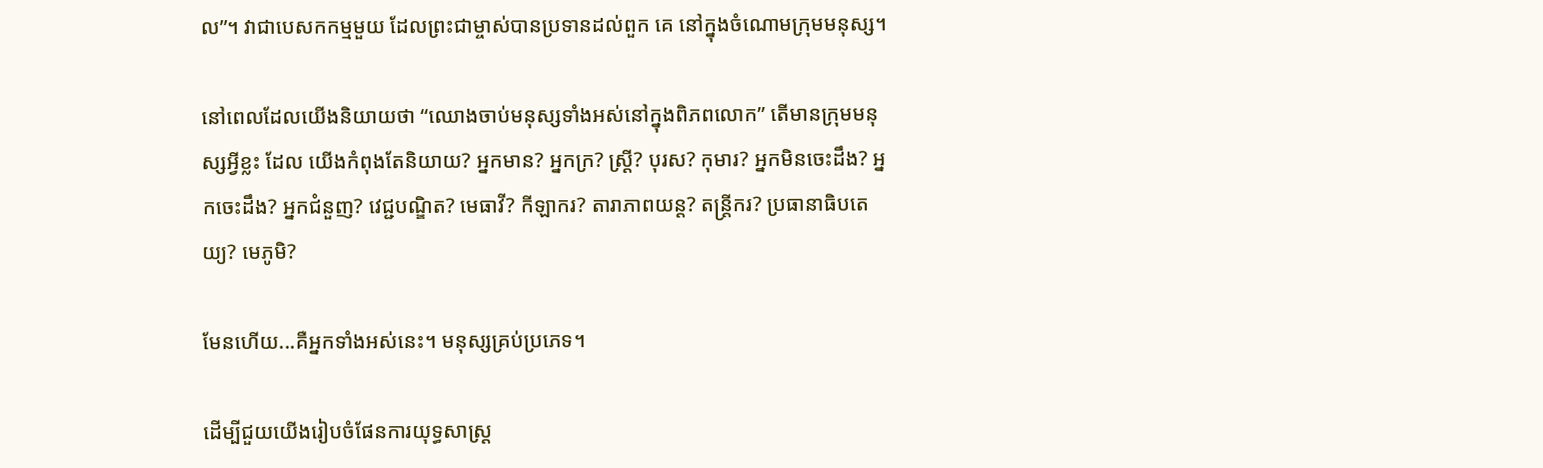ល”។ វាជាបេសកកម្មមួយ ដែលព្រះជាម្ចាស់បានប្រទានដល់ពួក គេ នៅក្នុងចំណោមក្រុមមនុស្ស។

នៅពេលដែលយើងនិយាយថា “ឈោងចាប់មនុស្សទាំងអស់នៅក្នុងពិភពលោក” តើមានក្រុមមនុស្សអ្វីខ្លះ ដែល យើងកំពុងតែនិយាយ? អ្នកមាន? អ្នកក្រ? ស្ត្រី? បុរស? កុមារ? អ្នកមិនចេះដឹង? អ្នកចេះដឹង? អ្នកជំនួញ? វេជ្ជបណ្ឌិត? មេធាវី? កីឡាករ? តារាភាពយន្ត? តន្ត្រីករ? ប្រធានាធិបតេយ្យ? មេភូមិ?

មែនហើយ...គឺអ្នកទាំងអស់នេះ។ មនុស្សគ្រប់ប្រភេទ។

ដើម្បីជួយយើងរៀបចំផែនការយុទ្ធសាស្ត្រ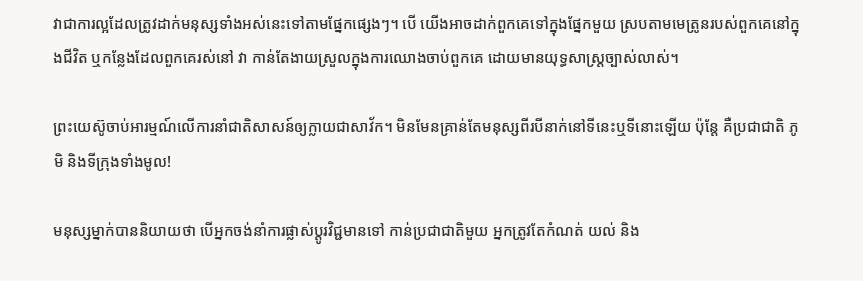វាជាការល្អដែលត្រូវដាក់មនុស្សទាំងអស់នេះទៅតាមផ្នែកផ្សេងៗ។ បើ យើងអាចដាក់ពួកគេទៅក្នុងផ្នែកមួយ ស្របតាមមេត្រូនរបស់ពួកគេនៅក្នុងជីវិត ឬកន្លែងដែលពួកគេរស់នៅ វា កាន់តែងាយស្រួលក្នុងការឈោងចាប់ពួកគេ ដោយមានយុទ្ធសាស្ត្រច្បាស់លាស់។

ព្រះយេស៊ូចាប់អារម្មណ៍លើការនាំជាតិសាសន៍ឲ្យក្លាយជាសាវ័ក។ មិនមែនគ្រាន់តែមនុស្សពីរបីនាក់នៅទីនេះឬទីនោះឡើយ ប៉ុន្តែ គឺប្រជាជាតិ ភូមិ និងទីក្រុងទាំងមូល!

មនុស្សម្នាក់បាននិយាយថា បើអ្នកចង់នាំការផ្លាស់ប្តូរវិជ្ជមានទៅ កាន់ប្រជាជាតិមួយ អ្នកត្រូវតែកំណត់ យល់ និង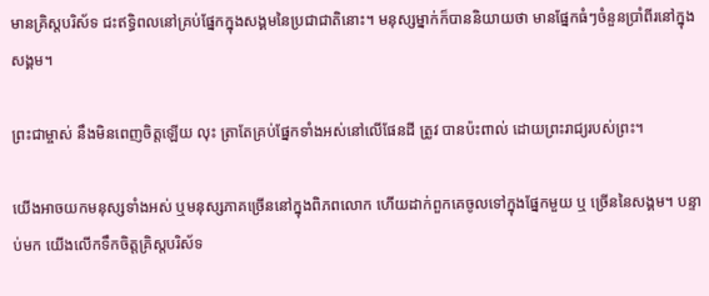មានគ្រិស្តបរិស័ទ ជះឥទ្ធិពលនៅគ្រប់ផ្នែកក្នុងសង្គមនៃប្រជាជាតិនោះ។ មនុស្សម្នាក់ក៏បាននិយាយថា មានផ្នែកធំៗចំនួនប្រាំពីរនៅក្នុងសង្គម។

ព្រះជាម្ចាស់ នឹងមិនពេញចិត្តឡើយ លុះ ត្រាតែគ្រប់ផ្នែកទាំងអស់នៅលើផែនដី ត្រូវ បានប៉ះពាល់ ដោយព្រះរាជ្យរបស់ព្រះ។

យើងអាចយកមនុស្សទាំងអស់ ឬមនុស្សភាគច្រើននៅក្នុងពិភពលោក ហើយដាក់ពួកគេចូលទៅក្នុងផ្នែកមួយ ឬ ច្រើននៃសង្គម។ បន្ទាប់មក យើងលើកទឹកចិត្តគ្រិស្តបរិស័ទ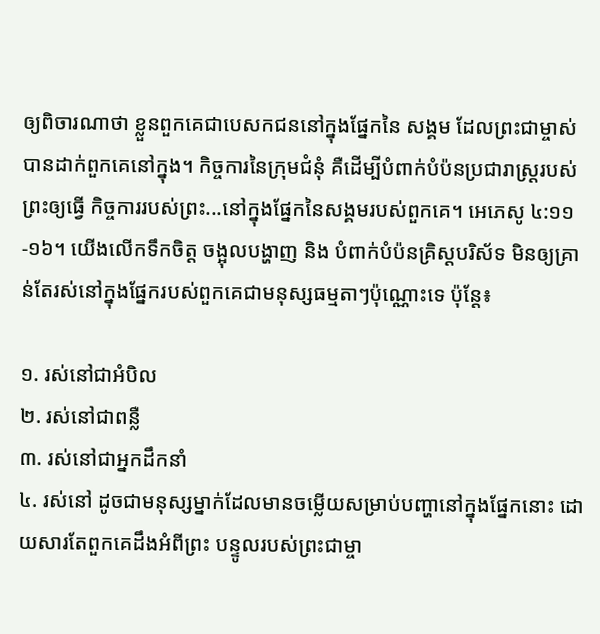ឲ្យពិចារណាថា ខ្លួនពួកគេជាបេសកជននៅក្នុងផ្នែកនៃ សង្គម ដែលព្រះជាម្ចាស់បានដាក់ពួកគេនៅក្នុង។ កិច្ចការនៃក្រុមជំនុំ គឺដើម្បីបំពាក់បំប៉នប្រជារាស្ត្ររបស់ព្រះឲ្យធ្វើ កិច្ចការរបស់ព្រះ...នៅក្នុងផ្នែកនៃសង្គមរបស់ពួកគេ។ អេភេសូ ៤:១១-១៦។ យើងលើកទឹកចិត្ត ចង្អុលបង្ហាញ និង បំពាក់បំប៉នគ្រិស្តបរិស័ទ មិនឲ្យគ្រាន់តែរស់នៅក្នុងផ្នែករបស់ពួកគេជាមនុស្សធម្មតាៗប៉ុណ្ណោះទេ ប៉ុន្តែ៖

១. រស់នៅជាអំបិល
២. រស់នៅជាពន្លឺ
៣. រស់នៅជាអ្នកដឹកនាំ
៤. រស់នៅ ដូចជាមនុស្សម្នាក់ដែលមានចម្លើយសម្រាប់បញ្ហានៅក្នុងផ្នែកនោះ ដោយសារតែពួកគេដឹងអំពីព្រះ បន្ទូលរបស់ព្រះជាម្ចា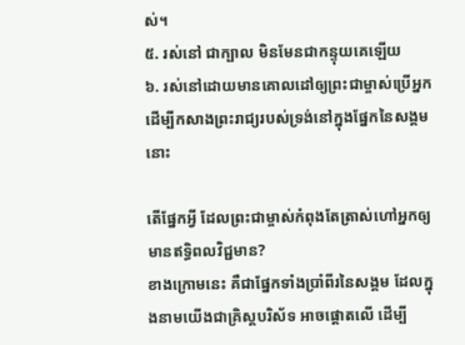ស់។
៥. រស់នៅ ជាក្បាល មិនមែនជាកន្ទុយគេឡើយ
៦. រស់នៅដោយមានគោលដៅឲ្យព្រះជាម្ចាស់ប្រើអ្នក ដើម្បីកសាងព្រះរាជ្យរបស់ទ្រង់នៅក្នុងផ្នែកនៃសង្គមនោះ

តើផ្នែកអ្វី ដែលព្រះជាម្ចាស់កំពុងតែត្រាស់ហៅអ្នកឲ្យមានឥទ្ធិពលវិជ្ជមាន?
ខាងក្រោមនេះ គឺជាផ្នែកទាំងប្រាំពីរនៃសង្គម ដែលក្នុងនាមយើងជាគ្រិស្តបរិស័ទ អាចផ្តោតលើ ដើម្បី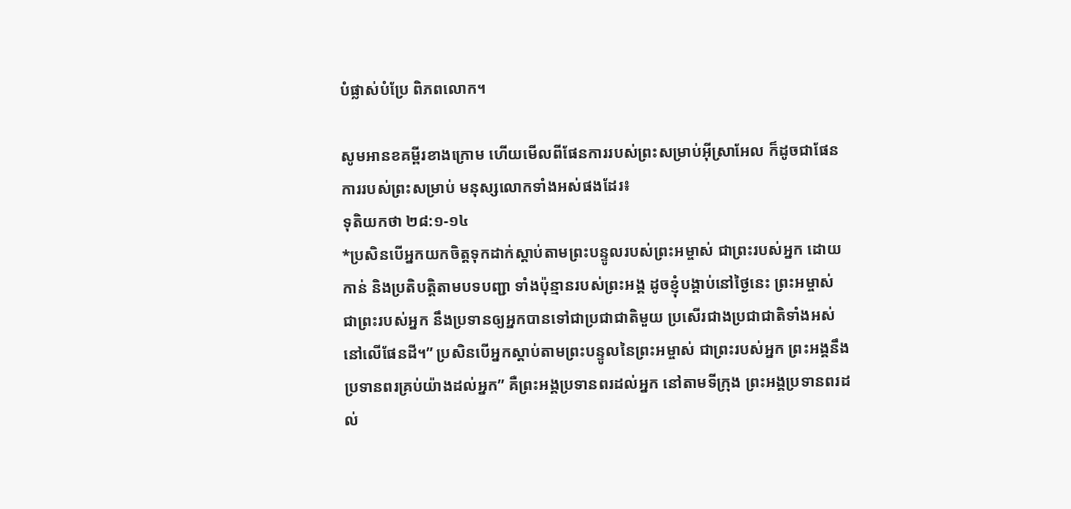បំផ្លាស់បំប្រែ ពិភពលោក។

សូមអានខគម្ពីរខាងក្រោម ហើយមើលពីផែនការរបស់ព្រះសម្រាប់អ៊ីស្រាអែល ក៏ដូចជាផែនការរបស់ព្រះសម្រាប់ មនុស្សលោកទាំងអស់ផងដែរ៖
ទុតិយកថា ២៨:១-១៤
*ប្រសិនបើអ្នកយកចិត្តទុកដាក់ស្តាប់តាមព្រះបន្ទូលរបស់ព្រះអម្ចាស់ ជាព្រះរបស់អ្នក ដោយកាន់ និងប្រតិបត្តិតាមបទបញ្ជា ទាំងប៉ុន្មានរបស់ព្រះអង្គ ដូចខ្ញុំបង្គាប់នៅថ្ងៃនេះ ព្រះអម្ចាស់ ជាព្រះរបស់អ្នក នឹងប្រទានឲ្យអ្នកបានទៅជាប្រជាជាតិមួយ ប្រសើរជាងប្រជាជាតិទាំងអស់នៅលើផែនដី។” ប្រសិនបើអ្នកស្ដាប់តាមព្រះបន្ទូលនៃព្រះអម្ចាស់ ជាព្រះរបស់អ្នក ព្រះអង្គនឹង ប្រទានពរគ្រប់យ៉ាងដល់អ្នក” គឺព្រះអង្គប្រទានពរដល់អ្នក នៅតាមទីក្រុង ព្រះអង្គប្រទានពរដល់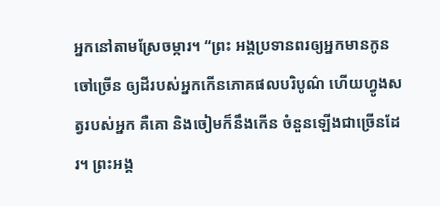អ្នកនៅតាមស្រែចម្ការ។ “ព្រះ អង្គប្រទានពរឲ្យអ្នកមានកូនចៅច្រើន ឲ្យដីរបស់អ្នកកើនភោគផលបរិបូណ៌ ហើយហ្វូងសត្វរបស់អ្នក គឺគោ និងចៀមក៏នឹងកើន ចំនួនឡើងជាច្រើនដែរ។ ព្រះអង្គ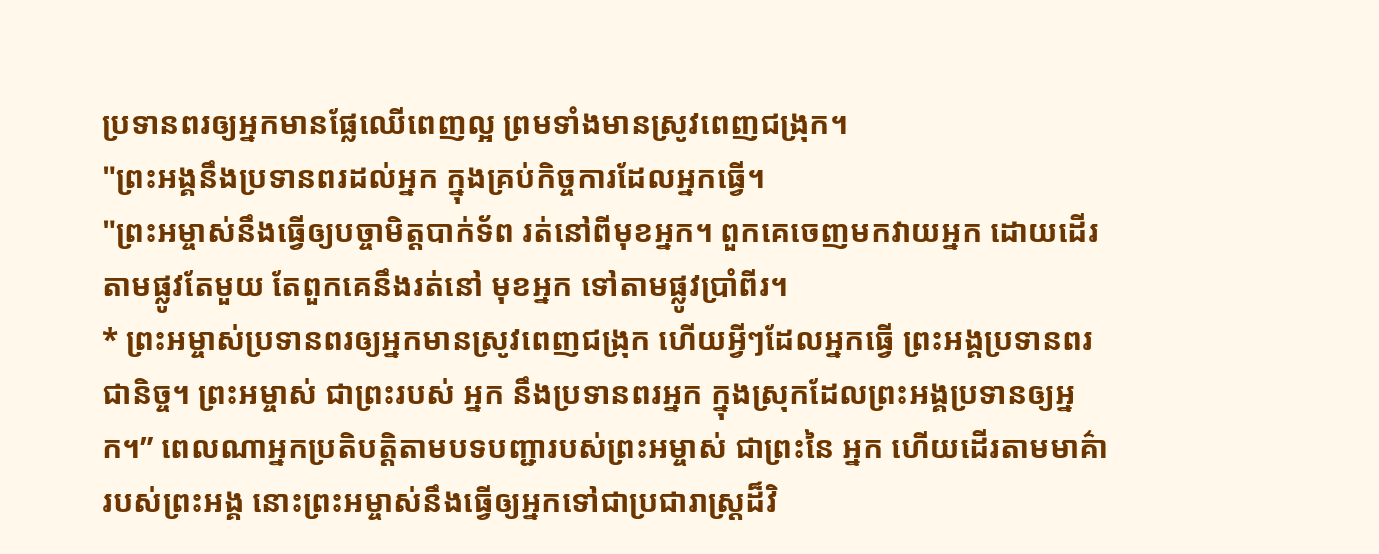ប្រទានពរឲ្យអ្នកមានផ្លែឈើពេញល្អ ព្រមទាំងមានស្រូវពេញជង្រុក។
"ព្រះអង្គនឹងប្រទានពរដល់អ្នក ក្នុងគ្រប់កិច្ចការដែលអ្នកធ្វើ។
"ព្រះអម្ចាស់នឹងធ្វើឲ្យបច្ចាមិត្តបាក់ទ័ព រត់នៅពីមុខអ្នក។ ពួកគេចេញមកវាយអ្នក ដោយដើរតាមផ្លូវតែមួយ តែពួកគេនឹងរត់នៅ មុខអ្នក ទៅតាមផ្លូវប្រាំពីរ។
* ព្រះអម្ចាស់ប្រទានពរឲ្យអ្នកមានស្រូវពេញជង្រុក ហើយអ្វីៗដែលអ្នកធ្វើ ព្រះអង្គប្រទានពរជានិច្ច។ ព្រះអម្ចាស់ ជាព្រះរបស់ អ្នក នឹងប្រទានពរអ្នក ក្នុងស្រុកដែលព្រះអង្គប្រទានឲ្យអ្នក។” ពេលណាអ្នកប្រតិបត្តិតាមបទបញ្ជារបស់ព្រះអម្ចាស់ ជាព្រះនៃ អ្នក ហើយដើរតាមមាគ៌ារបស់ព្រះអង្គ នោះព្រះអម្ចាស់នឹងធ្វើឲ្យអ្នកទៅជាប្រជារាស្ត្រដ៏វិ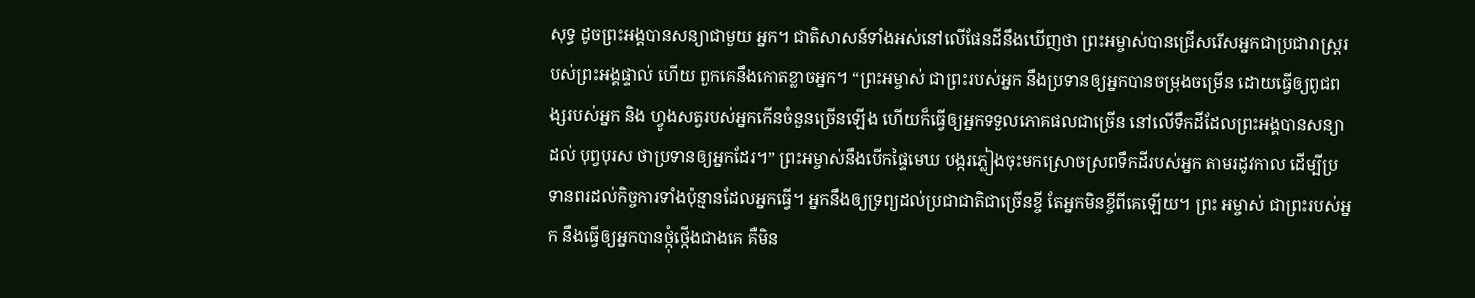សុទ្ធ ដូចព្រះអង្គបានសន្យាជាមួយ អ្នក។ ជាតិសាសន៍ទាំងអស់នៅលើផែនដីនឹងឃើញថា ព្រះអម្ចាស់បានជ្រើសរើសអ្នកជាប្រជារាស្ត្ររបស់ព្រះអង្គផ្ទាល់ ហើយ ពួកគេនឹងកោតខ្លាចអ្នក។ “ព្រះអម្ចាស់ ជាព្រះរបស់អ្នក នឹងប្រទានឲ្យអ្នកបានចម្រុងចម្រើន ដោយធ្វើឲ្យពូជពង្សរបស់អ្នក និង ហ្វូងសត្វរបស់អ្នកកើនចំនួនច្រើនឡើង ហើយក៏ធ្វើឲ្យអ្នកទទួលភោគផលជាច្រើន នៅលើទឹកដីដែលព្រះអង្គបានសន្យាដល់ បុព្វបុរស ថាប្រទានឲ្យអ្នកដែរ។” ព្រះអម្ចាស់នឹងបើកផ្ទៃមេឃ បង្ករភ្លៀងចុះមកស្រោចស្រពទឹកដីរបស់អ្នក តាមរដូវកាល ដើម្បីប្រទានពរដល់កិច្ចការទាំងប៉ុន្មានដែលអ្នកធ្វើ។ អ្នកនឹងឲ្យទ្រព្យដល់ប្រជាជាតិជាច្រើនខ្ចី តែអ្នកមិនខ្ចីពីគេឡើយ។ ព្រះ អម្ចាស់ ជាព្រះរបស់អ្នក នឹងធ្វើឲ្យអ្នកបានថ្កុំថ្កើងជាងគេ គឺមិន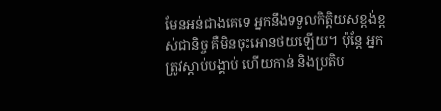មែនអន់ជាងគេទេ អ្នកនឹងទទួលកិត្តិយសខ្ពង់ខ្ពស់ជានិច្ច គឺមិនចុះអោនថយឡើយ។ ប៉ុន្តែ អ្នកត្រូវស្តាប់បង្គាប់ ហើយកាន់ និងប្រតិប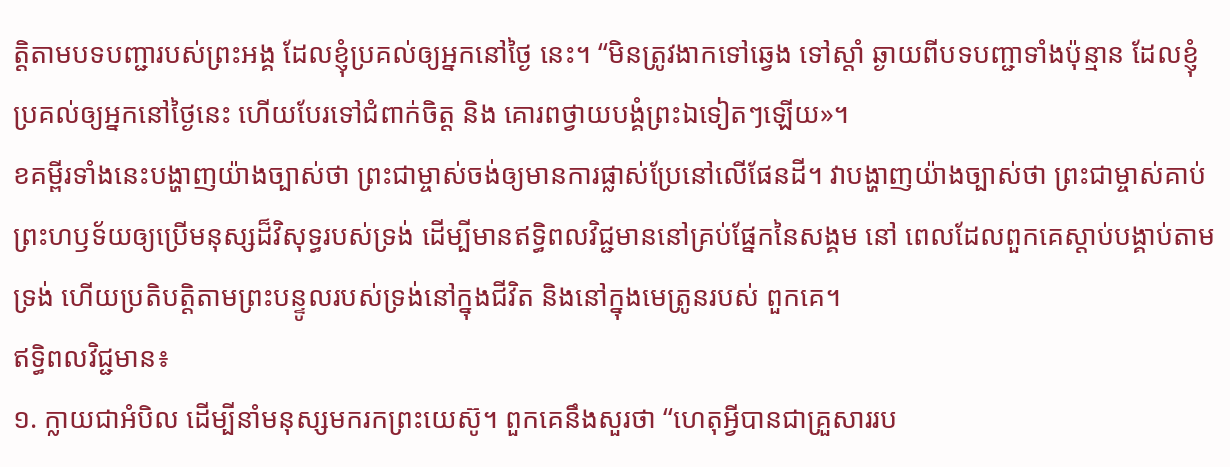ត្តិតាមបទបញ្ជារបស់ព្រះអង្គ ដែលខ្ញុំប្រគល់ឲ្យអ្នកនៅថ្ងៃ នេះ។ “មិនត្រូវងាកទៅឆ្វេង ទៅស្តាំ ឆ្ងាយពីបទបញ្ជាទាំងប៉ុន្មាន ដែលខ្ញុំប្រគល់ឲ្យអ្នកនៅថ្ងៃនេះ ហើយបែរទៅជំពាក់ចិត្ត និង គោរពថ្វាយបង្គំព្រះឯទៀតៗឡើយ»។
ខគម្ពីរទាំងនេះបង្ហាញយ៉ាងច្បាស់ថា ព្រះជាម្ចាស់ចង់ឲ្យមានការផ្លាស់ប្រែនៅលើផែនដី។ វាបង្ហាញយ៉ាងច្បាស់ថា ព្រះជាម្ចាស់គាប់ព្រះហឫទ័យឲ្យប្រើមនុស្សដ៏វិសុទ្ធរបស់ទ្រង់ ដើម្បីមានឥទ្ធិពលវិជ្ជមាននៅគ្រប់ផ្នែកនៃសង្គម នៅ ពេលដែលពួកគេស្តាប់បង្គាប់តាមទ្រង់ ហើយប្រតិបត្តិតាមព្រះបន្ទូលរបស់ទ្រង់នៅក្នុងជីវិត និងនៅក្នុងមេត្រូនរបស់ ពួកគេ។
ឥទ្ធិពលវិជ្ជមាន៖
១. ក្លាយជាអំបិល ដើម្បីនាំមនុស្សមករកព្រះយេស៊ូ។ ពួកគេនឹងសួរថា “ហេតុអ្វីបានជាគ្រួសាររប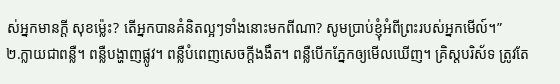ស់អ្នកមានក្តី សុខម៉្លេះ? តើអ្នកបានគំនិតល្អៗទាំងនោះមកពីណា? សូមប្រាប់ខ្ញុំអំពីព្រះរបស់អ្នកមើល៍។”
២.ក្លាយជាពន្លឺ។ ពន្លឺបង្ហាញផ្លូវ។ ពន្លឺបំពេញសេចក្តីងងឹត។ ពន្លឺបើកភ្នែកឲ្យមើលឃើញ។ គ្រិស្តបរិស័ទ ត្រូវតែ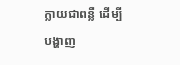ក្លាយជាពន្លឺ ដើម្បីបង្ហាញ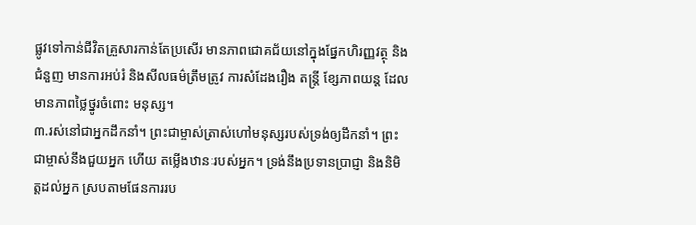ផ្លូវទៅកាន់ជីវិតគ្រួសារកាន់តែប្រសើរ មានភាពជោគជ័យនៅក្នុងផ្នែកហិរញ្ញវត្ថុ និង ជំនួញ មានការអប់រំ និងសីលធម៌ត្រឹមត្រូវ ការសំដែងរឿង តន្ត្រី ខ្សែភាពយន្ត ដែលមានភាពថ្លៃថ្នូរចំពោះ មនុស្ស។
៣.រស់នៅជាអ្នកដឹកនាំ។ ព្រះជាម្ចាស់ត្រាស់ហៅមនុស្សរបស់ទ្រង់ឲ្យដឹកនាំ។ ព្រះជាម្ចាស់នឹងជួយអ្នក ហើយ តម្លើងឋានៈរបស់អ្នក។ ទ្រង់នឹងប្រទានប្រាជ្ញា និងនិមិត្តដល់អ្នក ស្របតាមផែនការរប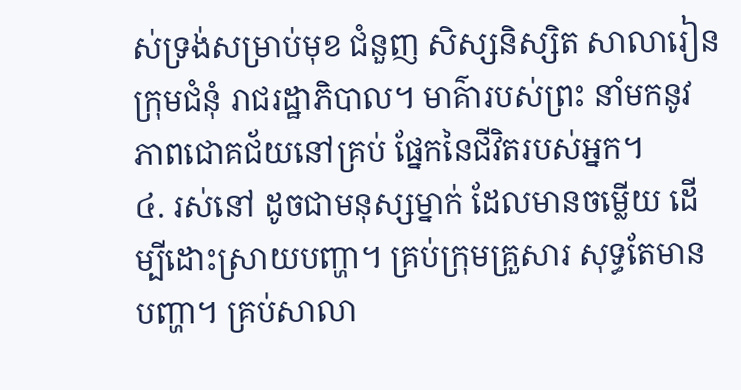ស់ទ្រង់សម្រាប់មុខ ជំនួញ សិស្សនិស្សិត សាលារៀន ក្រុមជំនុំ រាជរដ្ឋាភិបាល។ មាគ៌ារបស់ព្រះ នាំមកនូវភាពជោគជ័យនៅគ្រប់ ផ្នែកនៃជីវិតរបស់អ្នក។
៤. រស់នៅ ដូចជាមនុស្សម្នាក់ ដែលមានចម្លើយ ដើម្បីដោះស្រាយបញ្ហា។ គ្រប់ក្រុមគ្រួសារ សុទ្ធតែមានបញ្ហា។ គ្រប់សាលា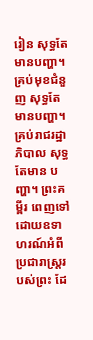រៀន សុទ្ធតែមានបញ្ហា។ គ្រប់មុខជំនួញ សុទ្ធតែមានបញ្ហា។ គ្រប់រាជរដ្ឋាភិបាល សុទ្ធតែមាន បញ្ហា។ ព្រះគម្ពីរ ពេញទៅដោយឧទាហរណ៍អំពីប្រជារាស្ត្ររបស់ព្រះ ដែ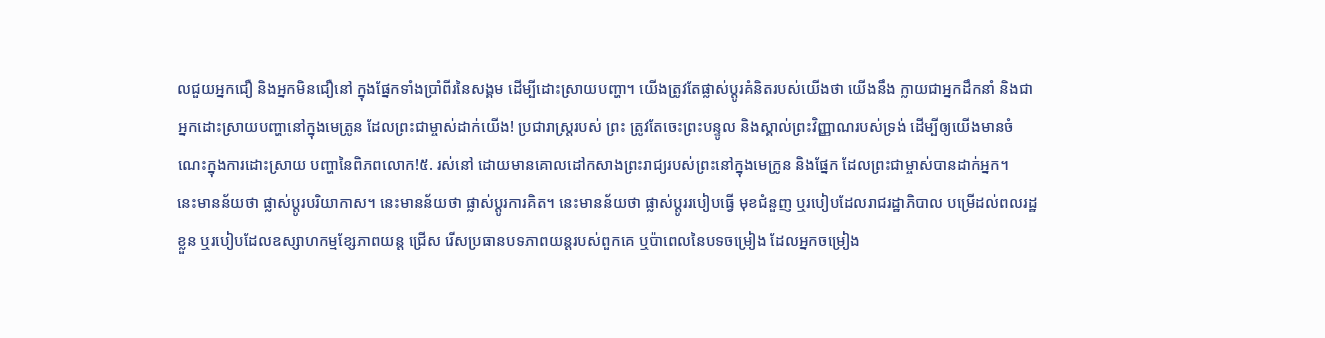លជួយអ្នកជឿ និងអ្នកមិនជឿនៅ ក្នុងផ្នែកទាំងប្រាំពីរនៃសង្គម ដើម្បីដោះស្រាយបញ្ហា។ យើងត្រូវតែផ្លាស់ប្តូរគំនិតរបស់យើងថា យើងនឹង ក្លាយជាអ្នកដឹកនាំ និងជាអ្នកដោះស្រាយបញ្ហានៅក្នុងមេត្រូន ដែលព្រះជាម្ចាស់ដាក់យើង! ប្រជារាស្ត្ររបស់ ព្រះ ត្រូវតែចេះព្រះបន្ទូល និងស្គាល់ព្រះវិញ្ញាណរបស់ទ្រង់ ដើម្បីឲ្យយើងមានចំណេះក្នុងការដោះស្រាយ បញ្ហានៃពិភពលោក!៥. រស់នៅ ដោយមានគោលដៅកសាងព្រះរាជ្យរបស់ព្រះនៅក្នុងមេក្រូន និងផ្នែក ដែលព្រះជាម្ចាស់បានដាក់អ្នក។
នេះមានន័យថា ផ្លាស់ប្តូរបរិយាកាស។ នេះមានន័យថា ផ្លាស់ប្តូរការគិត។ នេះមានន័យថា ផ្លាស់ប្តូររបៀបធ្វើ មុខជំនួញ ឬរបៀបដែលរាជរដ្ឋាភិបាល បម្រើដល់ពលរដ្ឋខ្លួន ឬរបៀបដែលឧស្សាហកម្មខ្សែភាពយន្ត ជ្រើស រើសប្រធានបទភាពយន្តរបស់ពួកគេ ឬប៉ាពេលនៃបទចម្រៀង ដែលអ្នកចម្រៀង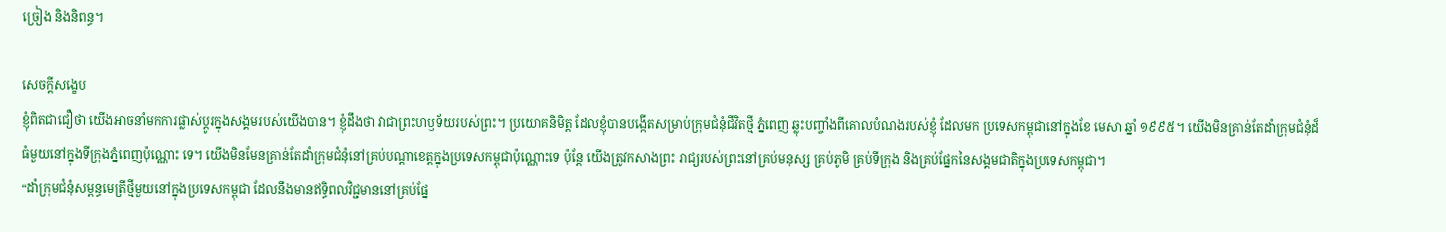ច្រៀង និងនិពន្ធ។

សេចក្តីសង្ខេប
ខ្ញុំពិតជាជឿថា យើងអាចនាំមកការផ្លាស់ប្តូរក្នុងសង្គមរបស់យើងបាន។ ខ្ញុំដឹងថា វាជាព្រះហឫទ័យរបស់ព្រះ។ ប្រយោគនិមិត្ត ដែលខ្ញុំបានបង្កើតសម្រាប់ក្រុមជំនុំជីវិតថ្មី ភ្នំពេញ ឆ្លុះបញ្ចាំងពីគោលបំណងរបស់ខ្ញុំ ដែលមក ប្រទេសកម្ពុជានៅក្នុងខែ មេសា ឆ្នាំ ១៩៩៥។ យើងមិនគ្រាន់តែដាំក្រុមជំនុំដ៏ធំមួយនៅក្នុងទីក្រុងភ្នំពេញប៉ុណ្ណោះ ទេ។ យើងមិនមែនគ្រាន់តែដាំក្រុមជំនុំនៅគ្រប់បណ្តាខេត្តក្នុងប្រទេសកម្ពុជាប៉ុណ្ណោះទេ ប៉ុន្តែ យើងត្រូវកសាងព្រះ រាជ្យរបស់ព្រះនៅគ្រប់មនុស្ស គ្រប់ភូមិ គ្រប់ទីក្រុង និងគ្រប់ផ្នែកនៃសង្គមជាតិក្នុងប្រទេសកម្ពុជា។
“ដាំក្រុមជំនុំសម្ពន្ធមេត្រីថ្មីមួយនៅក្នុងប្រទេសកម្ពុជា ដែលនឹងមានឥទ្ធិពលវិជ្ជមាននៅគ្រប់ផ្នែ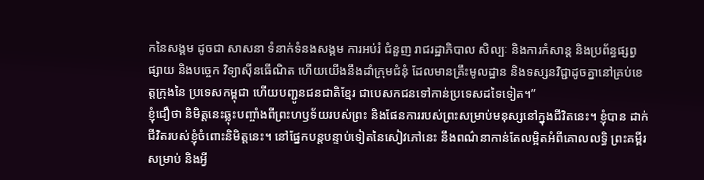កនៃសង្គម ដូចជា សាសនា ទំនាក់ទំនងសង្គម ការអប់រំ ជំនួញ រាជរដ្ឋាភិបាល សិល្បៈ និងការកំសាន្ត និងប្រព័ន្ធផ្សព្វផ្សាយ និងបច្ចេក វិទ្យាស៊ីនធើណិត ហើយយើងនឹងដាំក្រុមជំនុំ ដែលមានគ្រឹះមូលដ្ឋាន និងទស្សនវិជ្ជាដូចគ្នានៅគ្រប់ខេត្តក្រុងនៃ ប្រទេសកម្ពុជា ហើយបញ្ជូនជនជាតិខ្មែរ ជាបេសកជនទៅកាន់ប្រទេសដទៃទៀត។”
ខ្ញុំជឿថា និមិត្តនេះឆ្លុះបញ្ចាំងពីព្រះហឫទ័យរបស់ព្រះ និងផែនការរបស់ព្រះសម្រាប់មនុស្សនៅក្នុងជីវិតនេះ។ ខ្ញុំបាន ដាក់ជីវិតរបស់ខ្ញុំចំពោះនិមិត្តនេះ។ នៅផ្នែកបន្តបន្ទាប់ទៀតនៃសៀវភៅនេះ នឹងពណ៌នាកាន់តែលម្អិតអំពីគោលលទ្ធិ ព្រះគម្ពីរសម្រាប់ និងអ្វី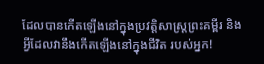ដែលបានកើតឡើងនៅក្នុងប្រវត្តិសាស្ត្រព្រះគម្ពីរ និងអ្វីដែលវានឹងកើតឡើងនៅក្នុងជីវិត របស់អ្នក!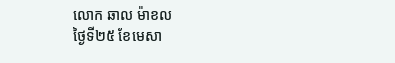លោក ឆាល ម៉ាខល
ថ្ងៃទី២៥ ខែមេសា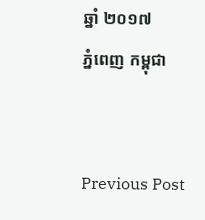ឆ្នាំ ២០១៧
ភ្នំពេញ កម្ពុជា


Previous Post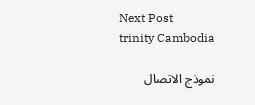Next Post
trinity Cambodia

نموذج الاتصال